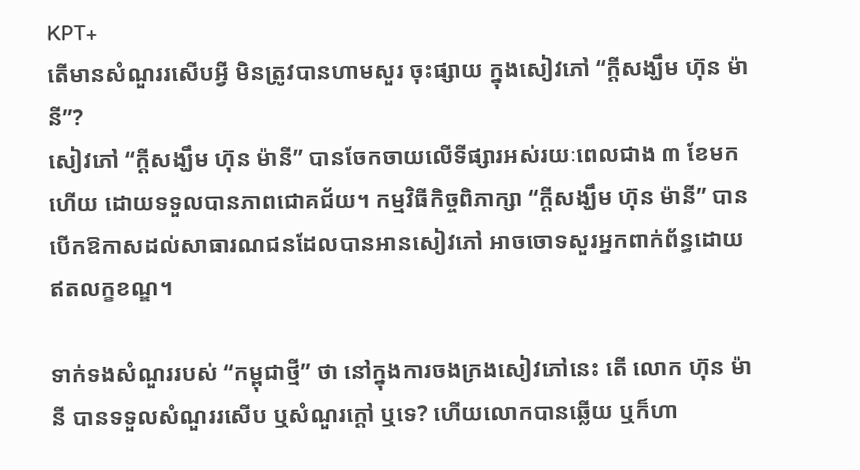KPT+
តើមានសំណួររសើបអ្វី មិនត្រូវបានហាមសួរ ចុះផ្សាយ ក្នុងសៀវភៅ “ក្ដីសង្ឃឹម ហ៊ុន ម៉ានី”?
សៀវភៅ “ក្ដីសង្ឃឹម ហ៊ុន ម៉ានី” បានចែកចាយលើទីផ្សារអស់រយៈពេលជាង ៣ ខែមកហើយ ដោយទទួលបានភាពជោគជ័យ។ កម្មវិធីកិច្ចពិភាក្សា “ក្ដីសង្ឃឹម ហ៊ុន ម៉ានី” បានបើកឱកាសដល់សាធារណជនដែលបានអានសៀវភៅ អាចចោទសួរអ្នកពាក់ព័ន្ធដោយឥតលក្ខខណ្ឌ។

ទាក់ទងសំណួររបស់ “កម្ពុជាថ្មី” ថា នៅក្នុងការចងក្រងសៀវភៅនេះ តើ លោក ហ៊ុន ម៉ានី បានទទួលសំណួររសើប ឬសំណួរក្ដៅ ឬទេ? ហើយលោកបានឆ្លើយ ឬក៏ហា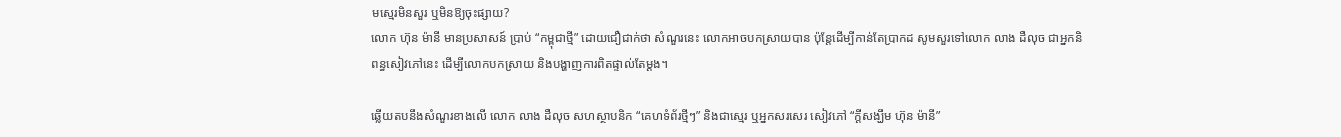មស្មេរមិនសួរ ឬមិនឱ្យចុះផ្សាយ?
លោក ហ៊ុន ម៉ានី មានប្រសាសន៍ ប្រាប់ “កម្ពុជាថ្មី” ដោយជឿជាក់ថា សំណួរនេះ លោកអាចបកស្រាយបាន ប៉ុន្តែដើម្បីកាន់តែប្រាកដ សូមសួរទៅលោក លាង ដឺលុច ជាអ្នកនិពន្ធសៀវភៅនេះ ដើម្បីលោកបកស្រាយ និងបង្ហាញការពិតផ្ទាល់តែម្ដង។

ឆ្លើយតបនឹងសំណួរខាងលើ លោក លាង ដឺលុច សហស្ថាបនិក “គេហទំព័រថ្មីៗ” និងជាស្មេរ ឬអ្នកសរសេរ សៀវភៅ “ក្ដីសង្ឃឹម ហ៊ុន ម៉ានី”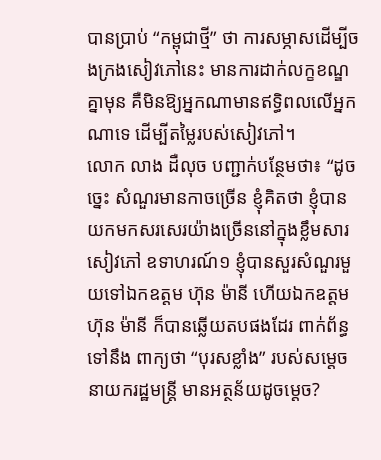បានប្រាប់ “កម្ពុជាថ្មី” ថា ការសម្ភាសដើម្បីចងក្រងសៀវភៅនេះ មានការដាក់លក្ខខណ្ឌគ្នាមុន គឺមិនឱ្យអ្នកណាមានឥទ្ធិពលលើអ្នកណាទេ ដើម្បីតម្លៃរបស់សៀវភៅ។
លោក លាង ដឺលុច បញ្ជាក់បន្ថែមថា៖ “ដូចច្នេះ សំណួរមានកាចច្រើន ខ្ញុំគិតថា ខ្ញុំបានយកមកសរសេរយ៉ាងច្រើននៅក្នុងខ្លឹមសារសៀវភៅ ឧទាហរណ៍១ ខ្ញុំបានសួរសំណួរមួយទៅឯកឧត្ដម ហ៊ុន ម៉ានី ហើយឯកឧត្ដម ហ៊ុន ម៉ានី ក៏បានឆ្លើយតបផងដែរ ពាក់ព័ន្ធទៅនឹង ពាក្យថា “បុរសខ្លាំង” របស់សម្ដេចនាយករដ្ឋមន្ត្រី មានអត្ថន័យដូចម្ដេច?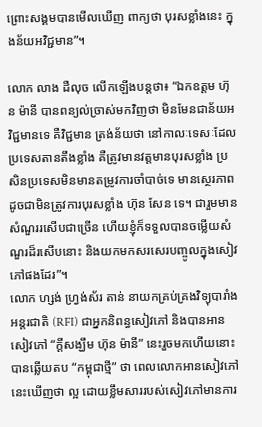ព្រោះសង្គមបានមើលឃើញ ពាក្យថា បុរសខ្លាំងនេះ ក្នុងន័យអវិជ្ជមាន”។

លោក លាង ដឺលុច លើកឡើងបន្តថា៖ “ឯកឧត្ដម ហ៊ុន ម៉ានី បានពន្យល់ច្រាស់មកវិញថា មិនមែនជាន័យអវិជ្ជមានទេ គឺវិជ្ជមាន ត្រង់ន័យថា នៅកាលៈទេសៈដែលប្រទេសតានតឹងខ្លាំង គឺត្រូវមានវត្តមានបុរសខ្លាំង ប្រសិនប្រទេសមិនមានតម្រូវការចាំបាច់ទេ មានស្ថេរភាព ដូចជាមិនត្រូវការបុរសខ្លាំង ហ៊ុន សែន ទេ។ ជារួមមានសំណួររសើបជាច្រើន ហើយខ្ញុំក៏ទទួលបានចម្លើយសំណួរដ៏រសើបនោះ និងយកមកសរសេរបញ្ចូលក្នុងសៀវភៅផងដែរ”។
លោក ហ្សង់ ហ្វ្រង់ស័រ តាន់ នាយកគ្រប់គ្រងវិទ្យុបារាំងអន្តរជាតិ (RFI) ជាអ្នកនិពន្ធសៀវភៅ និងបានអានសៀវភៅ “ក្ដីសង្ឃឹម ហ៊ុន ម៉ានី” នេះរួចមកហើយនោះ បានឆ្លើយតប “កម្ពុជាថ្មី” ថា ពេលលោកអានសៀវភៅនេះឃើញថា ល្អ ដោយខ្លឹមសាររបស់សៀវភៅមានការ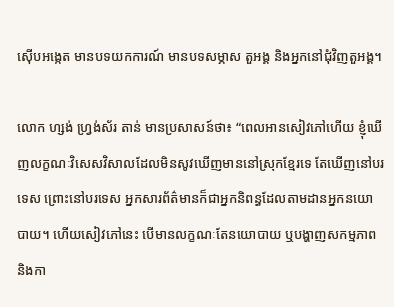ស៊ើបអង្កេត មានបទយកការណ៍ មានបទសម្ភាស តួអង្គ និងអ្នកនៅជុំវិញតួអង្គ។

លោក ហ្សង់ ហ្រ្វង់ស័រ តាន់ មានប្រសាសន៍ថា៖ “ពេលអានសៀវភៅហើយ ខ្ញុំឃើញលក្ខណៈវិសេសវិសាលដែលមិនសូវឃើញមាននៅស្រុកខ្មែរទេ តែឃើញនៅបរទេស ព្រោះនៅបរទេស អ្នកសារព័ត៌មានក៏ជាអ្នកនិពន្ធដែលតាមដានអ្នកនយោបាយ។ ហើយសៀវភៅនេះ បើមានលក្ខណៈតែនយោបាយ ឬបង្ហាញសកម្មភាព និងកា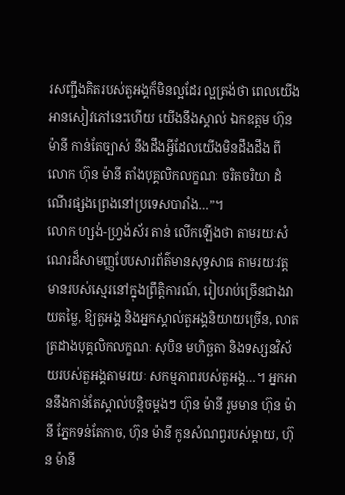រសញ្ជឹងគិតរបស់តួអង្គក៏មិនល្អដែរ ល្អត្រង់ថា ពេលយើងអានសៀវភៅនេះហើយ យើងនឹងស្គាល់ ឯកឧត្ដម ហ៊ុន ម៉ានី កាន់តែច្បាស់ នឹងដឹងអ្វីដែលយើងមិនដឹងដឹង ពី លោក ហ៊ុន ម៉ានី តាំងបុគ្គលិកលក្ខណៈ ចរិតចរិយា ដំណើរផ្សងព្រេងនៅប្រទេសបារាំង…”។
លោក ហ្សង់-ហ្វ្រង់ស័រ តាន់ លើកឡើងថា តាមរយៈសំណេរដ៏សាមញ្ញបែបសារព័ត៌មានសុទ្ធសាធ តាមរយៈវត្តមានរបស់ស្មេរនៅក្នុងព្រឹត្តិការណ៍, រៀបរាប់ច្រើនជាងវាយតម្លៃ, ឱ្យតួអង្គ និងអ្នកស្គាល់តួអង្គនិយាយច្រើន, លាតត្រដាងបុគ្គលិកលក្ខណៈ សុបិន មហិច្ឆតា និងទស្សនវិស័យរបស់តួអង្គតាមរយៈ សកម្មភាពរបស់តួអង្គ…។ អ្នកអាននឹងកាន់តែស្គាល់បន្តិចម្តងៗ ហ៊ុន ម៉ានី រួមមាន ហ៊ុន ម៉ានី ភ្នែកទន់តែកាច, ហ៊ុន ម៉ានី កូនសំណព្វរបស់ម្តាយ, ហ៊ុន ម៉ានី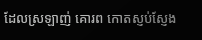ដែលស្រឡាញ់ គោរព កោតស្ញប់ស្ញែង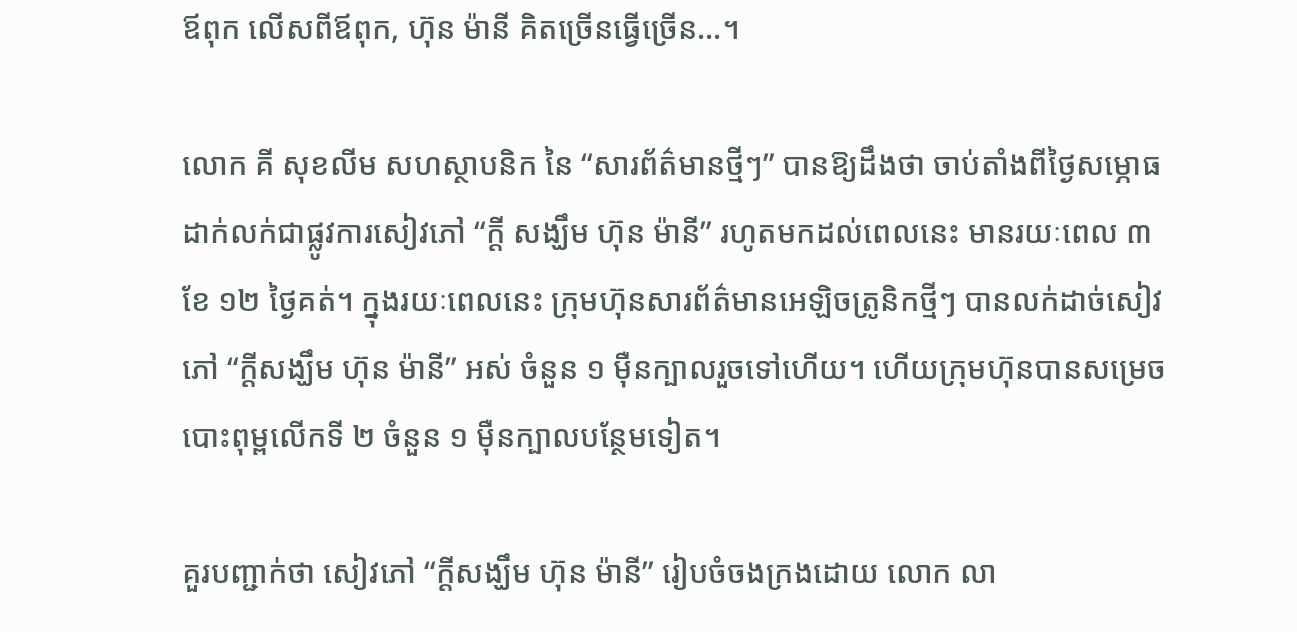ឪពុក លើសពីឪពុក, ហ៊ុន ម៉ានី គិតច្រើនធ្វើច្រើន…។

លោក គី សុខលីម សហស្ថាបនិក នៃ “សារព័ត៌មានថ្មីៗ” បានឱ្យដឹងថា ចាប់តាំងពីថ្ងៃសម្ភោធដាក់លក់ជាផ្លូវការសៀវភៅ “ក្តី សង្ឃឹម ហ៊ុន ម៉ានី” រហូតមកដល់ពេលនេះ មានរយៈពេល ៣ ខែ ១២ ថ្ងៃគត់។ ក្នុងរយៈពេលនេះ ក្រុមហ៊ុនសារព័ត៌មានអេឡិចត្រូនិកថ្មីៗ បានលក់ដាច់សៀវ ភៅ “ក្តីសង្ឃឹម ហ៊ុន ម៉ានី” អស់ ចំនួន ១ ម៉ឺនក្បាលរួចទៅហើយ។ ហើយក្រុមហ៊ុនបានសម្រេចបោះពុម្ពលើកទី ២ ចំនួន ១ ម៉ឺនក្បាលបន្ថែមទៀត។

គួរបញ្ជាក់ថា សៀវភៅ “ក្ដីសង្ឃឹម ហ៊ុន ម៉ានី” រៀបចំចងក្រងដោយ លោក លា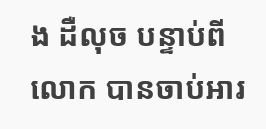ង ដឺលុច បន្ទាប់ពីលោក បានចាប់អារ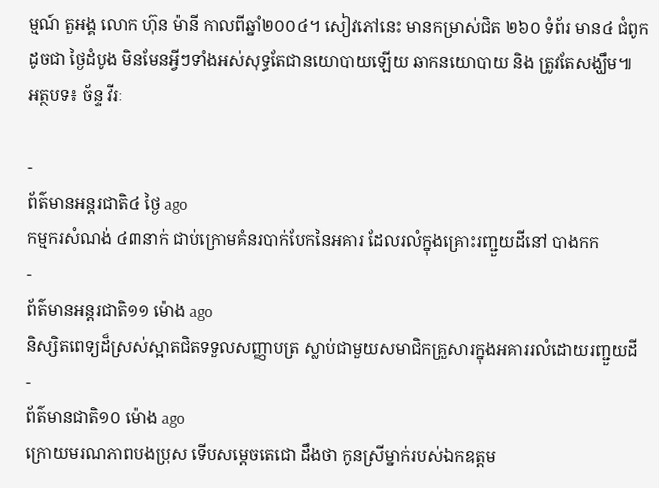ម្មណ៍ តួអង្គ លោក ហ៊ុន ម៉ានី កាលពីឆ្នាំ២០០៤។ សៀវភៅនេះ មានកម្រាស់ជិត ២៦០ ទំព័រ មាន៤ ជំពូក ដូចជា ថ្ងៃដំបូង មិនមែនអ្វីៗទាំងអស់សុទ្ធតែជានយោបាយឡើយ ឆាកនយោបាយ និង ត្រូវតែសង្ឃឹម៕
អត្ថបទ៖ ច័ន្ទ វីរៈ

-
ព័ត៌មានអន្ដរជាតិ៤ ថ្ងៃ ago
កម្មករសំណង់ ៤៣នាក់ ជាប់ក្រោមគំនរបាក់បែកនៃអគារ ដែលរលំក្នុងគ្រោះរញ្ជួយដីនៅ បាងកក
-
ព័ត៌មានអន្ដរជាតិ១១ ម៉ោង ago
និស្សិតពេទ្យដ៏ស្រស់ស្អាតជិតទទួលសញ្ញាបត្រ ស្លាប់ជាមួយសមាជិកគ្រួសារក្នុងអគាររលំដោយរញ្ជួយដី
-
ព័ត៌មានជាតិ១០ ម៉ោង ago
ក្រោយមរណភាពបងប្រុស ទើបសម្ដេចតេជោ ដឹងថា កូនស្រីម្នាក់របស់ឯកឧត្តម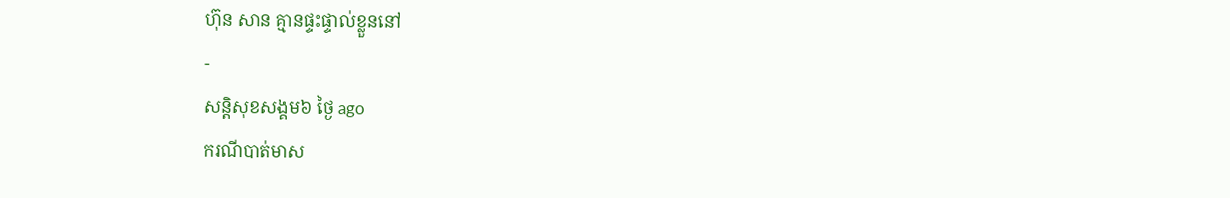ហ៊ុន សាន គ្មានផ្ទះផ្ទាល់ខ្លួននៅ
-
សន្តិសុខសង្គម៦ ថ្ងៃ ago
ករណីបាត់មាស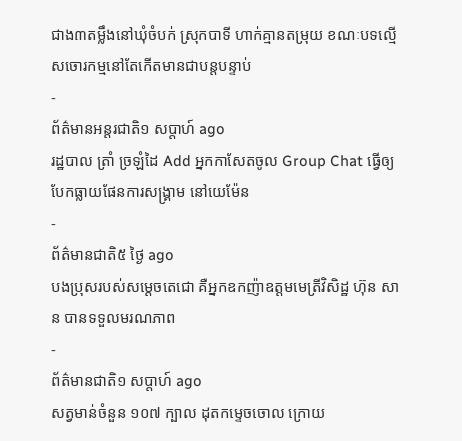ជាង៣តម្លឹងនៅឃុំចំបក់ ស្រុកបាទី ហាក់គ្មានតម្រុយ ខណៈបទល្មើសចោរកម្មនៅតែកើតមានជាបន្តបន្ទាប់
-
ព័ត៌មានអន្ដរជាតិ១ សប្តាហ៍ ago
រដ្ឋបាល ត្រាំ ច្រឡំដៃ Add អ្នកកាសែតចូល Group Chat ធ្វើឲ្យបែកធ្លាយផែនការសង្គ្រាម នៅយេម៉ែន
-
ព័ត៌មានជាតិ៥ ថ្ងៃ ago
បងប្រុសរបស់សម្ដេចតេជោ គឺអ្នកឧកញ៉ាឧត្តមមេត្រីវិសិដ្ឋ ហ៊ុន សាន បានទទួលមរណភាព
-
ព័ត៌មានជាតិ១ សប្តាហ៍ ago
សត្វមាន់ចំនួន ១០៧ ក្បាល ដុតកម្ទេចចោល ក្រោយ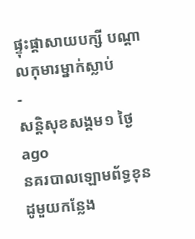ផ្ទុះផ្ដាសាយបក្សី បណ្តាលកុមារម្នាក់ស្លាប់
-
សន្តិសុខសង្គម១ ថ្ងៃ ago
នគរបាលឡោមព័ទ្ធខុនដូមួយកន្លែង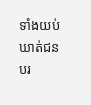ទាំងយប់ ឃាត់ជនបរ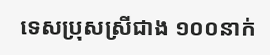ទេសប្រុសស្រីជាង ១០០នាក់